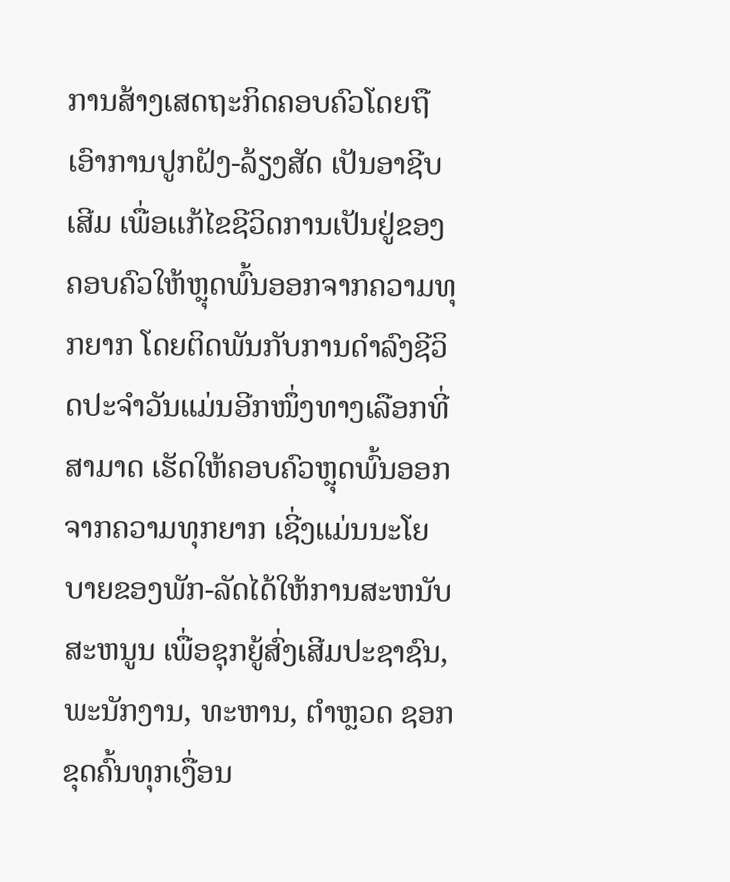ການສ້າງເສດຖະກິດຄອບຄົວໂດຍຖືເອົາການປູກຝັງ-ລ້ຽງສັດ ເປັນອາຊີບເສີມ ເພື່ອເເກ້ໄຂຊີວິດການເປັນຢູ່ຂອງຄອບຄົວໃຫ້ຫຼຸດພົ້ນອອກຈາກຄວາມທຸກຍາກ ໂດຍຕິດພັນກັບການດຳລົງຊີວິດປະຈຳວັນແມ່ນອີກໜຶ່ງທາງເລືອກທີ່ສາມາດ ເຮັດໃຫ້ຄອບຄົວຫຼຸດພົ້ນອອກຈາກຄວາມທຸກຍາກ ເຊີ່ງແມ່ນນະໂຍບາຍຂອງພັກ-ລັດໄດ້ໃຫ້ການສະຫນັບສະຫນູນ ເພື່ອຊຸກຍູ້ສົ່ງເສີມປະຊາຊົນ, ພະນັກງານ, ທະຫານ, ຕຳຫຼວດ ຊອກຂຸດຄົ້ນທຸກເງື່ອນ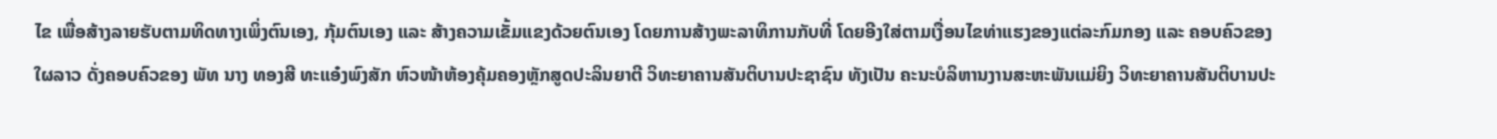ໄຂ ເພື່ອສ້າງລາຍຮັບຕາມທິດທາງເພິ່ງຕົນເອງ, ກຸ້ມຕົນເອງ ແລະ ສ້າງຄວາມເຂັ້ມແຂງດ້ວຍຕົນເອງ ໂດຍການສ້າງພະລາທິການກັບທີ່ ໂດຍອີງໃສ່ຕາມເງື່ອນໄຂທ່າແຮງຂອງແຕ່ລະກົມກອງ ແລະ ຄອບຄົວຂອງໃຜລາວ ດັ່ງຄອບຄົວຂອງ ພັທ ນາງ ທອງສີ ທະແອ໋ງພົງສັກ ຫົວໜ້າຫ້ອງຄຸ້ມຄອງຫຼັກສູດປະລິນຍາຕີ ວິທະຍາຄານສັນຕິບານປະຊາຊົນ ທັງເປັນ ຄະນະບໍລິຫານງານສະຫະພັນແມ່ຍິງ ວິທະຍາຄານສັນຕິບານປະ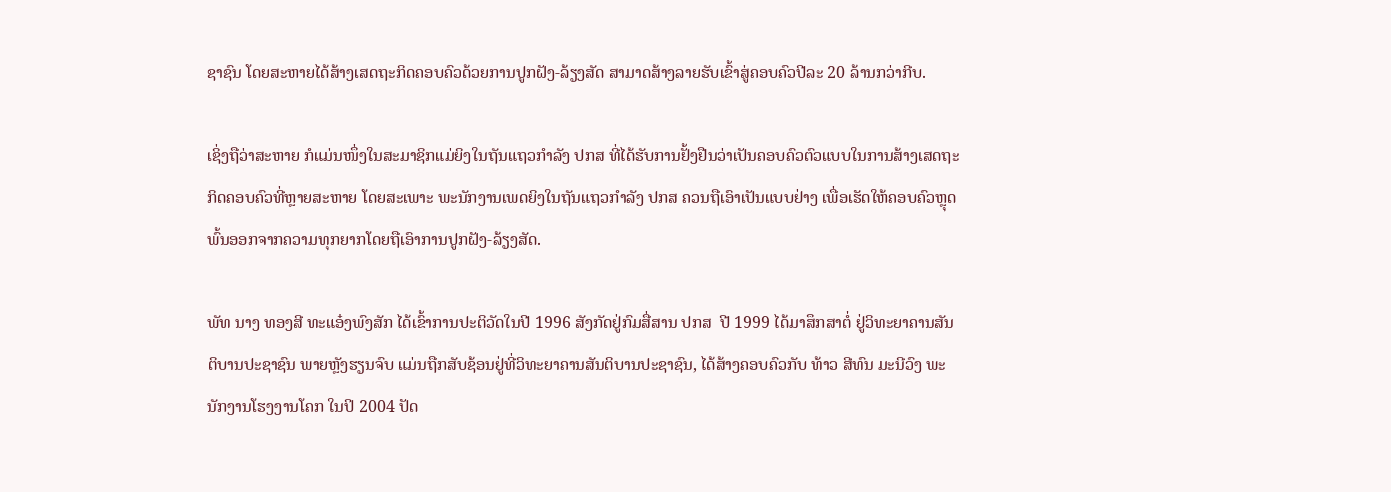ຊາຊົນ ໂດຍສະຫາຍໄດ້ສ້າງເສດຖະກິດຄອບຄົວດ້ວຍການປູກຝັງ-ລ້ຽງສັດ ສາມາດສ້າງລາຍຮັບເຂົ້າສູ່ຄອບຄົວປີລະ 20 ລ້ານກວ່າກີບ.

ເຊິ່ງຖືວ່າສະຫາຍ ກໍແມ່ນໜຶ່ງໃນສະມາຊິກແມ່ຍິງໃນຖັນແຖວກຳລັງ ປກສ ທີ່ໄດ້ຮັບການຢັ້ງຢືນວ່າເປັນຄອບຄົວຕົວແບບໃນການສ້າງເສດຖະກິດຄອບຄົວທີ່ຫຼາຍສະຫາຍ ໂດຍສະເພາະ ພະນັກງານເພດຍິງໃນຖັນແຖວກຳລັງ ປກສ ຄວນຖືເອົາເປັນແບບຢ່າງ ເພື່ອເຮັດໃຫ້ຄອບຄົວຫຼຸດພົ້ນອອກຈາກຄວາມທຸກຍາກໂດຍຖືເອົາການປູກຝັງ-ລ້ຽງສັດ.

ພັທ ນາງ ທອງສີ ທະແອ໋ງພົງສັກ ໄດ້ເຂົ້າການປະຕິວັດໃນປີ 1996 ສັງກັດຢູ່ກົມສື່ສານ ປກສ  ປີ 1999 ໄດ້ມາສຶກສາຕໍ່ ຢູ່ວິທະຍາຄານສັນຕິບານປະຊາຊົນ ພາຍຫຼັງຮຽນຈົບ ແມ່ນຖືກສັບຊ້ອນຢູ່ທີ່ວິທະຍາຄານສັນຕິບານປະຊາຊົນ, ໄດ້ສ້າງຄອບຄົວກັບ ທ້າວ ສີທົນ ມະນີວົງ ພະນັກງານໂຮງງານໂຄກ ໃນປິ 2004 ປັດ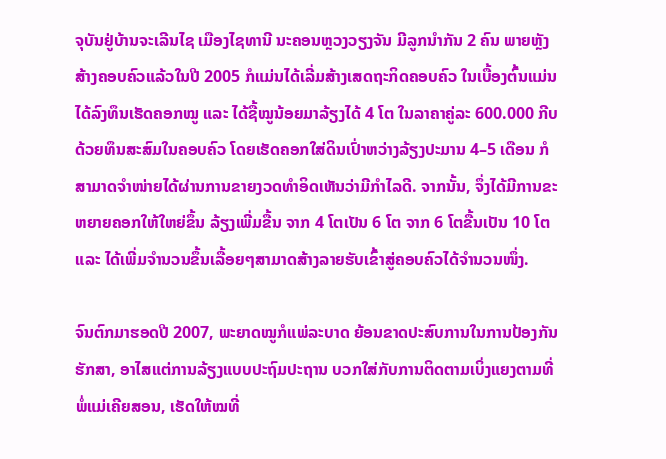ຈຸບັນຢູ່ບ້ານຈະເລີນໄຊ ເມືອງໄຊທານີ ນະຄອນຫຼວງວຽງຈັນ ມີລູກນຳກັນ 2 ຄົນ ພາຍຫຼັງສ້າງຄອບຄົວແລ້ວໃນປີ 2005 ກໍແມ່ນໄດ້ເລີ່ມສ້າງເສດຖະກິດຄອບຄົວ ໃນເບື້ອງຕົ້ນແມ່ນໄດ້ລົງທຶນເຮັດຄອກໝູ ແລະ ໄດ້ຊື້ໝູນ້ອຍມາລ້ຽງໄດ້ 4 ໂຕ ໃນລາຄາຄູ່ລະ 600.000 ກີບ ດ້ວຍທຶນສະສົມໃນຄອບຄົວ ໂດຍເຮັດຄອກໃສ່ດິນເປົ່າຫວ່າງລ້ຽງປະມານ 4–5 ເດືອນ ກໍສາມາດຈໍາໜ່າຍໄດ້ຜ່ານການຂາຍງວດທຳອິດເຫັນວ່າມີກຳໄລດີ. ຈາກນັ້ນ, ຈຶ່ງໄດ້ມີການຂະຫຍາຍຄອກໃຫ້ໃຫຍ່ຂຶ້ນ ລ້ຽງເພີ່ມຂື້ນ ຈາກ 4 ໂຕເປັນ 6 ໂຕ ຈາກ 6 ໂຕຂື້ນເປັນ 10 ໂຕ ແລະ ໄດ້ເພີ່ມຈຳນວນຂຶ້ນເລື້ອຍໆສາມາດສ້າງລາຍຮັບເຂົ້າສູ່ຄອບຄົວໄດ້ຈຳນວນໜຶ່ງ.

ຈົນຕົກມາຮອດປີ 2007, ພະຍາດໝູກໍແພ່ລະບາດ ຍ້ອນຂາດປະສົບການໃນການປ້ອງກັນຮັກສາ, ອາໄສແຕ່ການລ້ຽງແບບປະຖົມປະຖານ ບວກໃສ່ກັບການຕິດຕາມເບິ່ງແຍງຕາມທີ່ພໍ່ແມ່ເຄີຍສອນ, ເຮັດໃຫ້ໝທີ່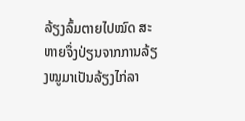ລ້ຽງລົ້ມຕາຍໄປໝົດ ສະຫາຍຈຶ່ງປ່ຽນຈາກການລ້ຽງໝູມາເປັນລ້ຽງໄກ່ລາ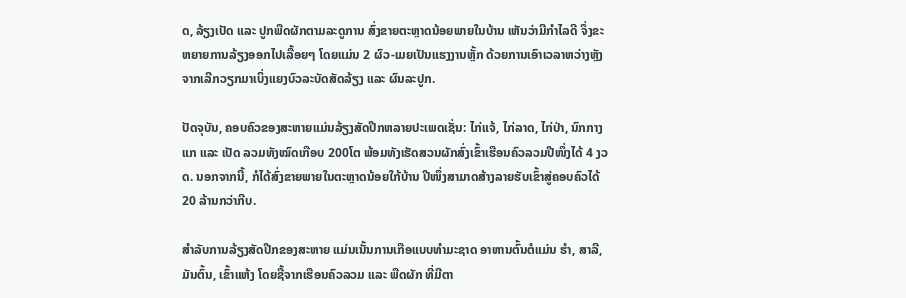ດ, ລ້ຽງເປັດ ແລະ ປູກພືດຜັກຕາມລະດູການ ສົ່ງຂາຍຕະຫຼາດນ້ອຍພາຍໃນບ້ານ ເຫັນວ່າມີກຳໄລດີ ຈຶ່ງຂະຫຍາຍການລ້ຽງອອກໄປເລື້ອຍໆ ໂດຍແມ່ນ 2 ຜົວ-ເມຍເປັນແຮງງານຫຼັ້ກ ດ້ວຍການເອົາເວລາຫວ່າງຫຼັງຈາກເລີກວຽກມາເບິ່ງແຍງບົວລະບັດສັດລ້ຽງ ແລະ ຜົນລະປູກ.

ປັດຈຸບັນ, ຄອບຄົວຂອງສະຫາຍແມ່ນລ້ຽງສັດປີກຫລາຍປະເພດເຊັ່ນ: ໄກ່ແຈ້, ໄກ່ລາດ, ໄກ່ປ່າ, ນົກກາງແກ ແລະ ເປັດ ລວມທັງໝົດເກືອບ 200ໂຕ ພ້ອມທັງເຮັດສວນຜັກສົ່ງເຂົ້າເຮືອນຄົວລວມປີໜຶ່ງໄດ້ 4 ງວດ. ນອກຈາກນີ້, ກໍໄດ້ສົ່ງຂາຍພາຍໃນຕະຫຼາດນ້ອຍໃກ້ບ້ານ ປີໜຶ່ງສາມາດສ້າງລາຍຮັບເຂົ້າສູ່ຄອບຄົວໄດ້ 20 ລ້ານກວ່າກີບ.

ສຳລັບການລ້ຽງສັດປີກຂອງສະຫາຍ ແມ່ນເນັ້ນການເກືອແບບທຳມະຊາດ ອາຫານຕົ້ນຕໍແມ່ນ ຮຳ, ສາລີ, ມັນຕົ້ນ, ເຂົ້າແຫ້ງ ໂດຍຊື້ຈາກເຮືອນຄົວລວມ ແລະ ພືດຜັກ ທີ່ມີຕາ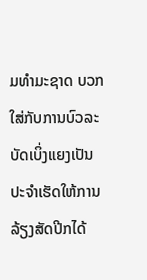ມທຳມະຊາດ ບວກໃສ່ກັບການບົວລະບັດເບິ່ງແຍງເປັນປະຈຳເຮັດໃຫ້ການລ້ຽງສັດປີກໄດ້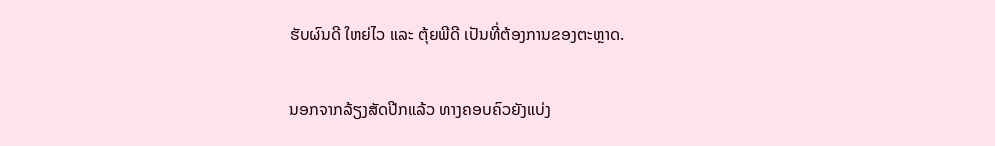ຮັບຜົນດີ ໃຫຍ່ໄວ ແລະ ຕຸ້ຍພີດີ ເປັນທີ່ຕ້ອງການຂອງຕະຫຼາດ.

ນອກຈາກລ້ຽງສັດປີກແລ້ວ ທາງຄອບຄົວຍັງແບ່ງ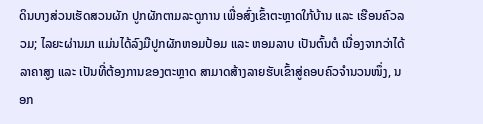ດິນບາງສ່ວນເຮັດສວນຜັກ ປູກຜັກຕາມລະດູການ ເພື່ອສົ່ງເຂົ້າຕະຫຼາດໃກ້ບ້ານ ແລະ ເຮືອນຄົວລວມ; ໄລຍະຜ່ານມາ ແມ່ນໄດ້ລົງມືປູກຜັກຫອມປ້ອມ ແລະ ຫອມລາບ ເປັນຕົ້ນຕໍ ເນື່ອງຈາກວ່າໄດ້ລາຄາສູງ ແລະ ເປັນທີ່ຕ້ອງການຂອງຕະຫຼາດ ສາມາດສ້າງລາຍຮັບເຂົ້າສູ່ຄອບຄົວຈຳນວນໜຶ່ງ, ນອກ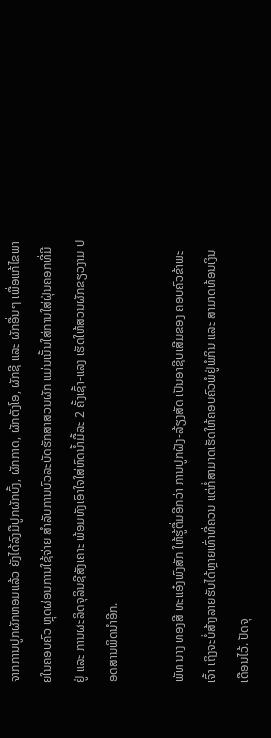ຈາກການປູກຜັກຫອມແລ້ວ ຍັງໄດ້ລົງມືປູກຜັກບົ້ງ, ຜັກກາດ, ຜັກຕັງໂອ, ຜັກຊີ ແລະ ຜັກອື່ນໆ ເພື່ອແກ້ໄຂພາຍໃນຄອບຄົວ ຫຼຸດຜ່ອນການໃຊ້ຈ່າຍ ສຳລັບການບົວລະບັດຮັກສາສວນຜັກ ແມ່ນເນັ້ນໃສ່ການໃສ່ຝຸ່ນຄອກທີ່ມີຢູ່ ແລະ ການຜະລິດຈຸລິນຊີສັງເຄາະ ພ້ອມທັງເອົາໃຈໃສ່ຫົດນ້ຳມື້ລະ 2 ຄັ້ງເຊົ້າ-ແລງ ເຮັດໃຫ້ສວນຜັກຂຽວງາມ ປອດສານພິດນຳອີກ.

ພັທ ນາງ ທອງສີ ທະແອ໋ງພົງສັກ ໃຫ້ຮູ້ຕື່ມອີກວ່າ ການປູກຝັງ-ລ້ຽງສັດ ເປັນອາຊີບເສີມຂອງ ຄອບຄົວຂ້າພະເຈົ້າ ເຖິງຈະບໍ່ສ້າງລາຍຮັບໄດ້ຫຼາຍເທົ່າທີ່ຄວນ ແຕ່ກໍ່ສາມາດເຮັດໃຫ້ຄອບຄົວພໍຢູ່ພໍກິນ ແລະ ສາມາດທ້ອນເງິນເດືອນໄວ້. ປັດຈຸ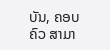ບັນ, ຄອບຄົວ ສາມາ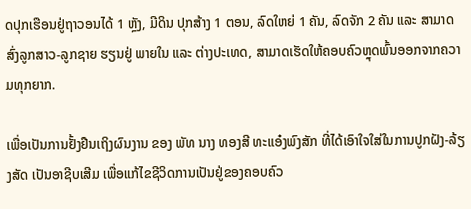ດປຸກເຮືອນຢູ່ຖາວອນໄດ້ 1 ຫຼັງ, ມີດິນ ປຸກສ້າງ 1 ຕອນ, ລົດໃຫຍ່ 1 ຄັນ, ລົດຈັກ 2 ຄັນ ແລະ ສາມາດສົ່ງລູກສາວ-ລູກຊາຍ ຮຽນຢູ່ ພາຍໃນ ແລະ ຕ່າງປະເທດ, ສາມາດເຮັດໃຫ້ຄອບຄົວຫຼຸດພົ້ນອອກຈາກຄວາມທຸກຍາກ.

ເພື່ອເປັນການຢັ້ງຢືນເຖິງຜົນງານ ຂອງ ພັທ ນາງ ທອງສີ ທະແອ໋ງພົງສັກ ທີ່ໄດ້ເອົາໃຈໃສ່ໃນການປູກຝັງ-ລ້ຽງສັດ ເປັນອາຊີບເສີມ ເພື່ອແກ້ໄຂຊີວິດການເປັນຢູ່ຂອງຄອບຄົວ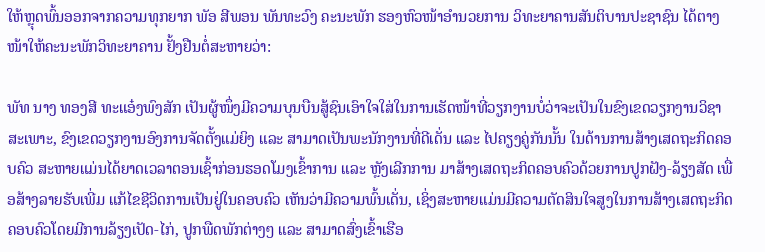ໃຫ້ຫຼຸດພົ້ນອອກຈາກຄວາມທຸກຍາກ ພັອ ສີພອນ ພັນທະວົງ ຄະນະພັກ ຮອງຫົວໜ້າອໍານວຍການ ວິທະຍາຄານສັນຕິບານປະຊາຊົນ ໄດ້ຕາງໜ້າໃຫ້ຄະນະພັກວິທະຍາຄານ ຢັ້ງຢືນຕໍ່ສະຫາຍວ່າ:

ພັທ ນາງ ທອງສີ ທະແອ໋ງພົງສັກ ເປັນຜູ້ໜຶ່ງມີຄວາມບຸນບືນສູ້ຊົນເອົາໃຈໃສ່ໃນການເຮັດໜ້າທີ່ວຽກງານບໍ່ວ່າຈະເປັນໃນຂົງເຂດວຽກງານວິຊາສະເພາະ, ຂົງເຂດວຽກງານອົງການຈັດຕັ້ງແມ່ຍິງ ແລະ ສາມາດເປັນພະນັກງານທີ່ດີເດັ່ນ ແລະ ໄປຄຽງຄູ່ກັນນັ້ນ ໃນດ້ານການສ້າງເສດຖະກິດຄອບຄົວ ສະຫາຍແມ່ນໄດ້ຍາດເວລາຕອນເຊົ້າກ່ອນຮອດໂມງເຂົ້າການ ແລະ ຫຼັງເລີກການ ມາສ້າງເສດຖະກິດຄອບຄົວດ້ວຍການປູກຝັງ-ລ້ຽງສັດ ເພື່ອສ້າງລາຍຮັບເພີ່ມ ແກ້ໄຂຊີວິດການເປັນຢູ່ໃນຄອບຄົວ ເຫັນວ່າມີຄວາມພົ້ນເດັ່ນ, ເຊິ່ງສະຫາຍແມ່ນມີຄວາມຕັດສິນໃຈສູງໃນການສ້າງເສດຖະກິດຄອບຄົວໂດຍມີການລ້ຽງເປັດ-ໄກ່, ປູກພືດພັກຕ່າງໆ ແລະ ສາມາດສົ່ງເຂົ້າເຮືອ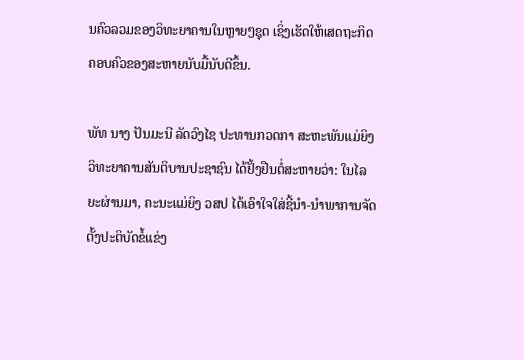ນຄົວລວມຂອງວິທະຍາຄານໃນຫຼາຍໆຊຸດ ເຊິ່ງເຮັດໃຫ້ເສດຖະກິດຄອບຄົວຂອງສະຫາຍນັບມື້ນັບດີຂຶ້ນ.

ພັທ ນາງ ປັນມະນີ ລັດວົງໄຊ ປະທານກວດກາ ສະຫະພັນແມ່ຍິງວິທະຍາຄານສັນຕິບານປະຊາຊົນ ໄດ້ຢັ້ງຢືນຕໍ່ສະຫາຍວ່າ: ໃນໄລຍະຜ່ານມາ, ຄະນະແມ່ຍິງ ວສປ ໄດ້ເອົາໃຈໃສ່ຊີ້ນຳ-ນຳພາການຈັດຕັ້ງປະຕິບັດຂໍ້ແຂ່ງ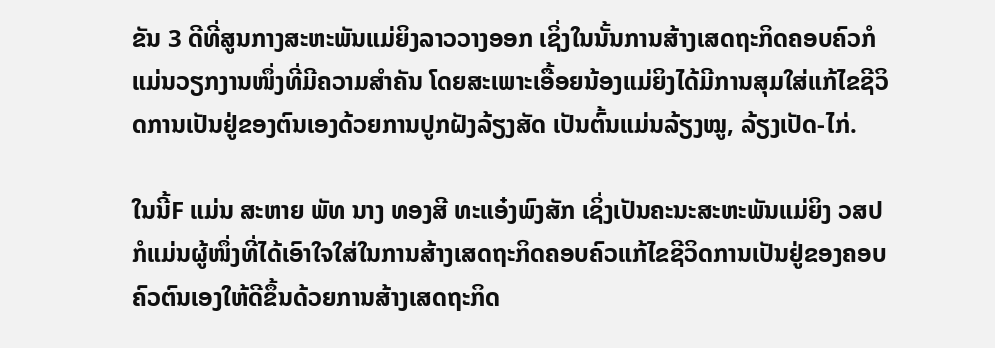ຂັນ 3 ດີທີ່ສູນກາງສະຫະພັນແມ່ຍິງລາວວາງອອກ ເຊິ່ງໃນນັ້ນການສ້າງເສດຖະກິດຄອບຄົວກໍແມ່ນວຽກງານໜຶ່ງທີ່ມີຄວາມສຳຄັນ ໂດຍສະເພາະເອື້ອຍນ້ອງແມ່ຍິງໄດ້ມີການສຸມໃສ່ແກ້ໄຂຊີວິດການເປັນຢູ່ຂອງຕົນເອງດ້ວຍການປູກຝັງລ້ຽງສັດ ເປັນຕົ້ນແມ່ນລ້ຽງໝູ, ລ້ຽງເປັດ-ໄກ່.

ໃນນີ້F ແມ່ນ ສະຫາຍ ພັທ ນາງ ທອງສີ ທະແອ໋ງພົງສັກ ເຊິ່ງເປັນຄະນະສະຫະພັນແມ່ຍິງ ວສປ ກໍແມ່ນຜູ້ໜຶ່ງທີ່ໄດ້ເອົາໃຈໃສ່ໃນການສ້າງເສດຖະກິດຄອບຄົວແກ້ໄຂຊີວິດການເປັນຢູ່ຂອງຄອບຄົວຕົນເອງໃຫ້ດີຂຶ້ນດ້ວຍການສ້າງເສດຖະກິດ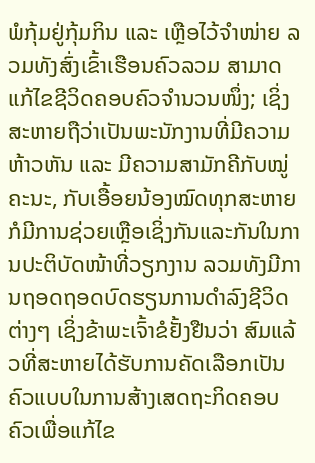ພໍກຸ້ມຢູ່ກຸ້ມກິນ ແລະ ເຫຼືອໄວ້ຈຳໜ່າຍ ລວມທັງສົ່ງເຂົ້າເຮືອນຄົວລວມ ສາມາດແກ້ໄຂຊີວິດຄອບຄົວຈຳນວນໜຶ່ງ; ເຊິ່ງສະຫາຍຖືວ່າເປັນພະນັກງານທີ່ມີຄວາມຫ້າວຫັນ ແລະ ມີຄວາມສາມັກຄີກັບໝູ່ຄະນະ, ກັບເອື້ອຍນ້ອງໝົດທຸກສະຫາຍ ກໍມີການຊ່ວຍເຫຼືອເຊິ່ງກັນແລະກັນໃນການປະຕິບັດໜ້າທີ່ວຽກງານ ລວມທັງມີການຖອດຖອດບົດຮຽນການດຳລົງຊີວິດຕ່າງໆ ເຊິ່ງຂ້າພະເຈົ້າຂໍຢັ້ງຢືນວ່າ ສົມແລ້ວທີ່ສະຫາຍໄດ້ຮັບການຄັດເລືອກເປັນຄົວແບບໃນການສ້າງເສດຖະກິດຄອບຄົວເພື່ອແກ້ໄຂ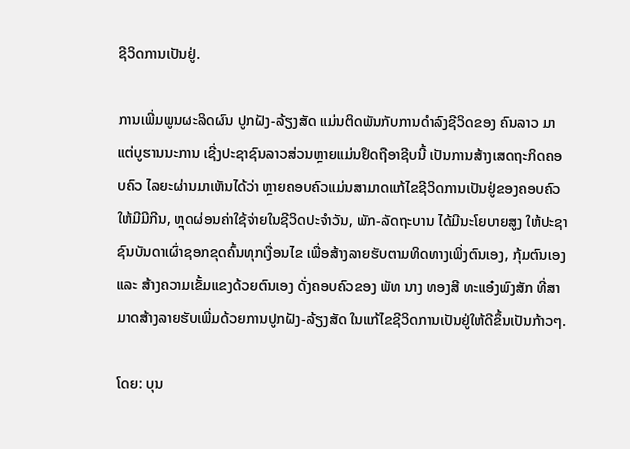ຊີວິດການເປັນຢູ່.

ການເພີ່ມພູນຜະລິດຜົນ ປູກຝັງ-ລ້ຽງສັດ ແມ່ນຕິດພັນກັບການດໍາລົງຊີວິດຂອງ ຄົນລາວ ມາແຕ່ບູຮານນະການ ເຊີ່ງປະຊາຊົນລາວສ່ວນຫຼາຍແມ່ນຢຶດຖືອາຊີບນີ້ ເປັນການສ້າງເສດຖະກິດຄອບຄົວ ໄລຍະຜ່ານມາເຫັນໄດ້ວ່າ ຫຼາຍຄອບຄົວແມ່ນສາມາດແກ້ໄຂຊີວິດການເປັນຢູ່ຂອງຄອບຄົວໃຫ້ມີມີກີນ, ຫຼຸດຜ່ອນຄ່າໃຊ້ຈ່າຍໃນຊີວິດປະຈຳວັນ, ພັກ-ລັດຖະບານ ໄດ້ມີນະໂຍບາຍສູງ ໃຫ້ປະຊາຊົນບັນດາເຜົ່າຊອກຂຸດຄົ້ນທຸກເງື່ອນໄຂ ເພື່ອສ້າງລາຍຮັບຕາມທິດທາງເພິ່ງຕົນເອງ, ກຸ້ມຕົນເອງ ແລະ ສ້າງຄວາມເຂັ້ມແຂງດ້ວຍຕົນເອງ ດັ່ງຄອບຄົວຂອງ ພັທ ນາງ ທອງສີ ທະແອ໋ງພົງສັກ ທີ່ສາມາດສ້າງລາຍຮັບເພີ່ມດ້ວຍການປູກຝັງ-ລ້ຽງສັດ ໃນແກ້ໄຂຊີວິດການເປັນຢູ່ໃຫ້ດີຂຶ້ນເປັນກ້າວໆ.

ໂດຍ: ບຸນ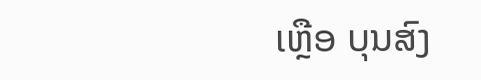ເຫຼືອ ບຸນສົງ